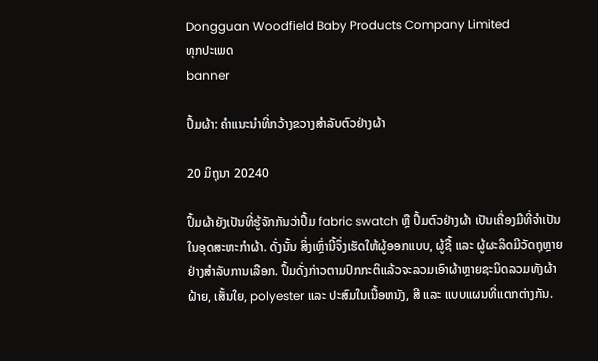Dongguan Woodfield Baby Products Company Limited
ທຸກປະເພດ
banner

ປຶ້ມຜ້າ: ຄໍາແນະນໍາທີ່ກວ້າງຂວາງສໍາລັບຕົວຢ່າງຜ້າ

20 ມິຖຸນາ 20240

ປຶ້ມຜ້າຍັງເປັນທີ່ຮູ້ຈັກກັນວ່າປຶ້ມ fabric swatch ຫຼື ປຶ້ມຕົວຢ່າງຜ້າ ເປັນເຄື່ອງມືທີ່ຈໍາເປັນໃນອຸດສະຫະກໍາຜ້າ. ດັ່ງນັ້ນ ສິ່ງເຫຼົ່ານີ້ຈຶ່ງເຮັດໃຫ້ຜູ້ອອກແບບ, ຜູ້ຊື້ ແລະ ຜູ້ຜະລິດມີວັດຖຸຫຼາຍຢ່າງສໍາລັບການເລືອກ. ປຶ້ມດັ່ງກ່າວຕາມປົກກະຕິແລ້ວຈະລວມເອົາຜ້າຫຼາຍຊະນິດລວມທັງຜ້າຝ້າຍ, ເສັ້ນໃຍ, polyester ແລະ ປະສົມໃນເນື້ອຫນັງ, ສີ ແລະ ແບບແຜນທີ່ແຕກຕ່າງກັນ.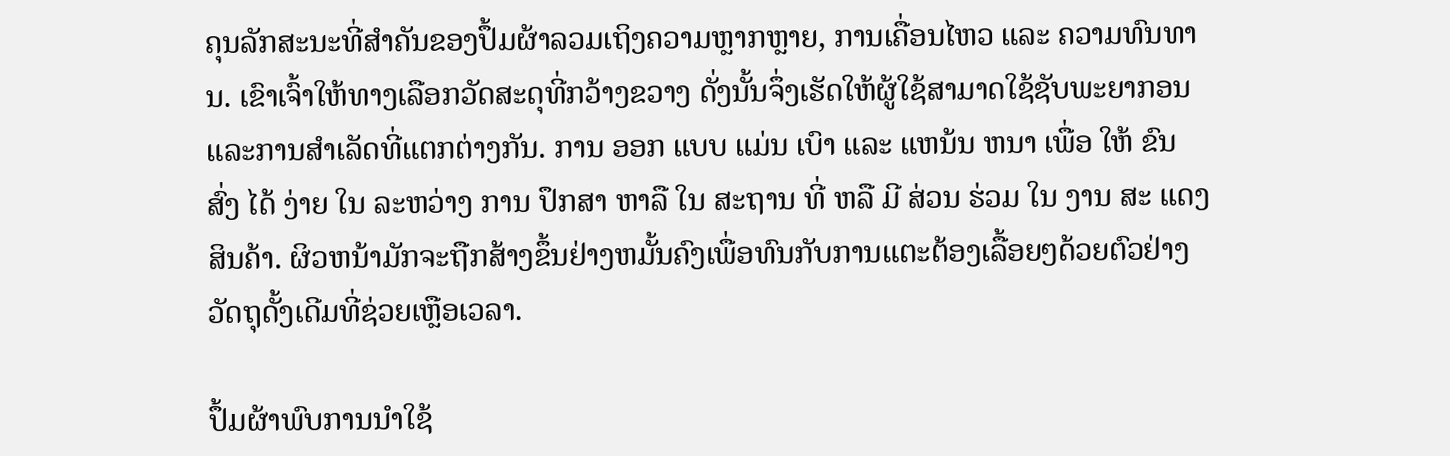ຄຸນລັກສະນະທີ່ສໍາຄັນຂອງປຶ້ມຜ້າລວມເຖິງຄວາມຫຼາກຫຼາຍ, ການເຄື່ອນໄຫວ ແລະ ຄວາມທົນທານ. ເຂົາເຈົ້າໃຫ້ທາງເລືອກວັດສະດຸທີ່ກວ້າງຂວາງ ດັ່ງນັ້ນຈຶ່ງເຮັດໃຫ້ຜູ້ໃຊ້ສາມາດໃຊ້ຊັບພະຍາກອນແລະການສໍາເລັດທີ່ແຕກຕ່າງກັນ. ການ ອອກ ແບບ ແມ່ນ ເບົາ ແລະ ແຫນ້ນ ຫນາ ເພື່ອ ໃຫ້ ຂົນ ສົ່ງ ໄດ້ ງ່າຍ ໃນ ລະຫວ່າງ ການ ປຶກສາ ຫາລື ໃນ ສະຖານ ທີ່ ຫລື ມີ ສ່ວນ ຮ່ວມ ໃນ ງານ ສະ ແດງ ສິນຄ້າ. ຜິວຫນ້າມັກຈະຖືກສ້າງຂຶ້ນຢ່າງຫມັ້ນຄົງເພື່ອທົນກັບການແຕະຕ້ອງເລື້ອຍໆດ້ວຍຕົວຢ່າງວັດຖຸດັ້ງເດີມທີ່ຊ່ວຍເຫຼືອເວລາ.

ປຶ້ມຜ້າພົບການນໍາໃຊ້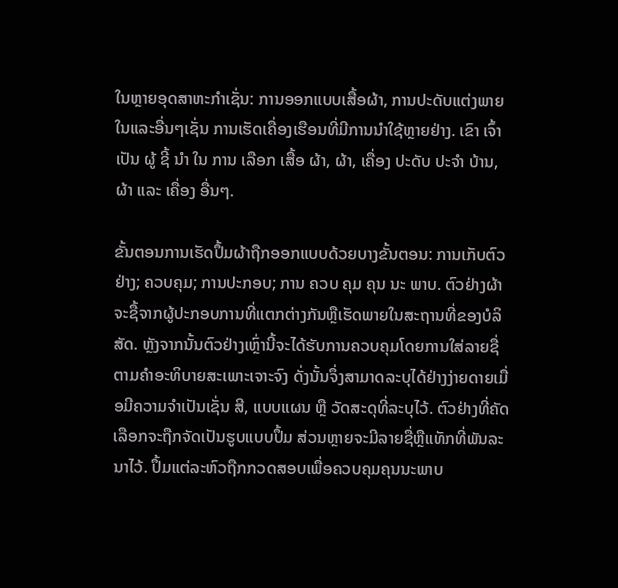ໃນຫຼາຍອຸດສາຫະກໍາເຊັ່ນ: ການອອກແບບເສື້ອຜ້າ, ການປະດັບແຕ່ງພາຍໃນແລະອື່ນໆເຊັ່ນ ການເຮັດເຄື່ອງເຮືອນທີ່ມີການນໍາໃຊ້ຫຼາຍຢ່າງ. ເຂົາ ເຈົ້າ ເປັນ ຜູ້ ຊີ້ ນໍາ ໃນ ການ ເລືອກ ເສື້ອ ຜ້າ, ຜ້າ, ເຄື່ອງ ປະດັບ ປະຈໍາ ບ້ານ, ຜ້າ ແລະ ເຄື່ອງ ອື່ນໆ.

ຂັ້ນຕອນການເຮັດປຶ້ມຜ້າຖືກອອກແບບດ້ວຍບາງຂັ້ນຕອນ: ການເກັບຕົວຢ່າງ; ຄວບຄຸມ; ການປະກອບ; ການ ຄວບ ຄຸມ ຄຸນ ນະ ພາບ. ຕົວຢ່າງຜ້າຈະຊື້ຈາກຜູ້ປະກອບການທີ່ແຕກຕ່າງກັນຫຼືເຮັດພາຍໃນສະຖານທີ່ຂອງບໍລິສັດ. ຫຼັງຈາກນັ້ນຕົວຢ່າງເຫຼົ່ານີ້ຈະໄດ້ຮັບການຄວບຄຸມໂດຍການໃສ່ລາຍຊື່ຕາມຄໍາອະທິບາຍສະເພາະເຈາະຈົງ ດັ່ງນັ້ນຈຶ່ງສາມາດລະບຸໄດ້ຢ່າງງ່າຍດາຍເມື່ອມີຄວາມຈໍາເປັນເຊັ່ນ ສີ, ແບບແຜນ ຫຼື ວັດສະດຸທີ່ລະບຸໄວ້. ຕົວຢ່າງທີ່ຄັດເລືອກຈະຖືກຈັດເປັນຮູບແບບປຶ້ມ ສ່ວນຫຼາຍຈະມີລາຍຊື່ຫຼືແທັກທີ່ພັນລະນາໄວ້. ປຶ້ມແຕ່ລະຫົວຖືກກວດສອບເພື່ອຄວບຄຸມຄຸນນະພາບ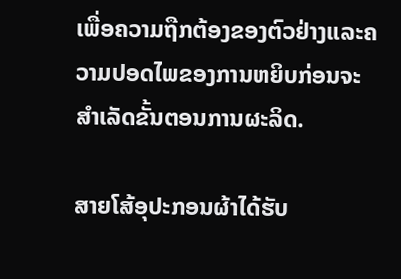ເພື່ອຄວາມຖືກຕ້ອງຂອງຕົວຢ່າງແລະຄວາມປອດໄພຂອງການຫຍິບກ່ອນຈະສໍາເລັດຂັ້ນຕອນການຜະລິດ.

ສາຍໂສ້ອຸປະກອນຜ້າໄດ້ຮັບ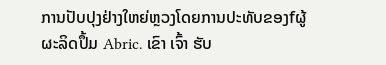ການປັບປຸງຢ່າງໃຫຍ່ຫຼວງໂດຍການປະທັບຂອງfຜູ້ຜະລິດປຶ້ມ Abric. ເຂົາ ເຈົ້າ ຮັບ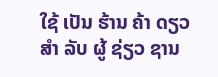ໃຊ້ ເປັນ ຮ້ານ ຄ້າ ດຽວ ສໍາ ລັບ ຜູ້ ຊ່ຽວ ຊານ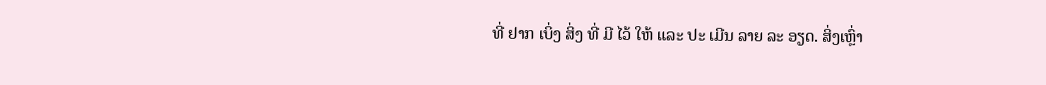ທີ່ ຢາກ ເບິ່ງ ສິ່ງ ທີ່ ມີ ໄວ້ ໃຫ້ ແລະ ປະ ເມີນ ລາຍ ລະ ອຽດ. ສິ່ງເຫຼົ່າ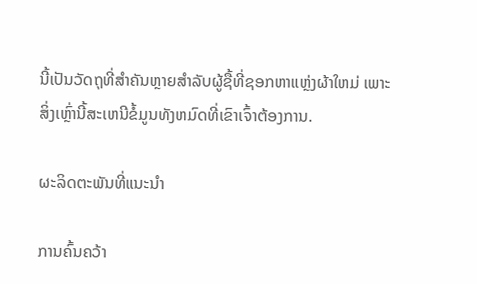ນີ້ເປັນວັດຖຸທີ່ສໍາຄັນຫຼາຍສໍາລັບຜູ້ຊື້ທີ່ຊອກຫາແຫຼ່ງຜ້າໃຫມ່ ເພາະສິ່ງເຫຼົ່ານີ້ສະເຫນີຂໍ້ມູນທັງຫມົດທີ່ເຂົາເຈົ້າຕ້ອງການ.

ຜະລິດຕະພັນທີ່ແນະນໍາ

ການຄົ້ນຄວ້າ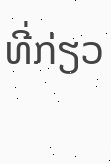ທີ່ກ່ຽວ